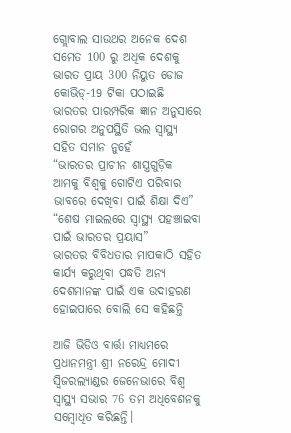ଗ୍ଲୋବାଲ ସାଉଥର ଅନେକ ଦେଶ ସମେତ 100 ରୁ ଅଧିକ ଦେଶକୁ ଭାରତ ପ୍ରାୟ 300 ନିୟୁତ ଡୋଜ କୋଭିଡ୍-19 ଟିକା ପଠାଇଛି
ଭାରତର ପାରମ୍ପରିକ ଜ୍ଞାନ ଅନୁସାରେ ରୋଗର ଅନୁପସ୍ଥିତି ଭଲ ସ୍ୱାସ୍ଥ୍ୟ ସହିତ ସମାନ ନୁହେଁ
“ଭାରତର ପ୍ରାଚୀନ ଶାସ୍ତ୍ରଗୁଡ଼ିକ ଆମକୁ ବିଶ୍ୱକୁ ଗୋଟିଏ ପରିବାର ଭାବରେ ଦେଖିବା ପାଇଁ ଶିକ୍ଷା ଦିଏ”
“ଶେଷ ମାଇଲରେ ସ୍ୱାସ୍ଥ୍ୟ ପହଞ୍ଚାଇବା ପାଇଁ ଭାରତର ପ୍ରୟାସ”
ଭାରତର ବିବିଧତାର ମାପକାଠି ସହିତ କାର୍ଯ୍ୟ କରୁଥିବା ପଦ୍ଧତି ଅନ୍ୟ ଦେଶମାନଙ୍କ ପାଇଁ ଏକ ଉଦାହରଣ ହୋଇପାରେ ବୋଲି ସେ କହିଛନ୍ତି

ଆଜି ଭିଡିଓ ବାର୍ତ୍ତା ମାଧ୍ୟମରେ ପ୍ରଧାନମନ୍ତ୍ରୀ ଶ୍ରୀ ନରେନ୍ଦ୍ର ମୋଦୀ ସ୍ୱିଜରଲ୍ୟାଣ୍ଡର ଜେନେଭାରେ ବିଶ୍ୱ ସ୍ୱାସ୍ଥ୍ୟ ସଭାର 76 ତମ ଅଧିବେଶନକୁ ସମ୍ବୋଧିତ କରିଛନ୍ତି।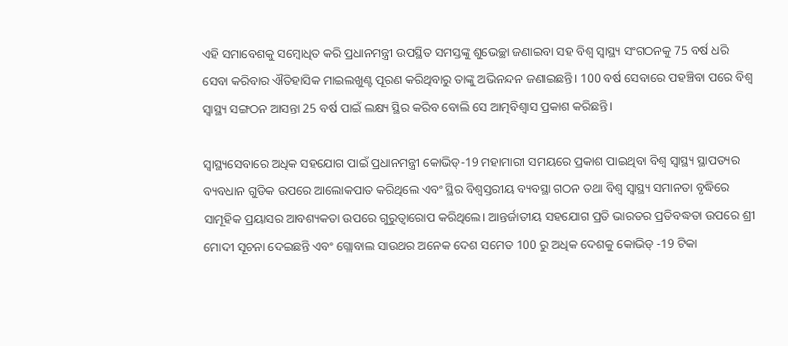ଏହି ସମାବେଶକୁ ସମ୍ବୋଧିତ କରି ପ୍ରଧାନମନ୍ତ୍ରୀ ଉପସ୍ଥିତ ସମସ୍ତଙ୍କୁ ଶୁଭେଚ୍ଛା ଜଣାଇବା ସହ ବିଶ୍ୱ ସ୍ୱାସ୍ଥ୍ୟ ସଂଗଠନକୁ 75 ବର୍ଷ ଧରି ସେବା କରିବାର ଐତିହାସିକ ମାଇଲଖୁଣ୍ଟ ପୂରଣ କରିଥିବାରୁ ତାଙ୍କୁ ଅଭିନନ୍ଦନ ଜଣାଇଛନ୍ତି। 100 ବର୍ଷ ସେବାରେ ପହଞ୍ଚିବା ପରେ ବିଶ୍ବ ସ୍ବାସ୍ଥ୍ୟ ସଙ୍ଗଠନ ଆସନ୍ତା 25 ବର୍ଷ ପାଇଁ ଲକ୍ଷ୍ୟ ସ୍ଥିର କରିବ ବୋଲି ସେ ଆତ୍ମବିଶ୍ୱାସ ପ୍ରକାଶ କରିଛନ୍ତି।

ସ୍ୱାସ୍ଥ୍ୟସେବାରେ ଅଧିକ ସହଯୋଗ ପାଇଁ ପ୍ରଧାନମନ୍ତ୍ରୀ କୋଭିଡ୍-19 ମହାମାରୀ ସମୟରେ ପ୍ରକାଶ ପାଇଥିବା ବିଶ୍ବ ସ୍ୱାସ୍ଥ୍ୟ ସ୍ଥାପତ୍ୟର ବ୍ୟବଧାନ ଗୁଡିକ ଉପରେ ଆଲୋକପାତ କରିଥିଲେ ଏବଂ ସ୍ଥିର ବିଶ୍ୱସ୍ତରୀୟ ବ୍ୟବସ୍ଥା ଗଠନ ତଥା ବିଶ୍ୱ ସ୍ୱାସ୍ଥ୍ୟ ସମାନତା ବୃଦ୍ଧିରେ ସାମୂହିକ ପ୍ରୟାସର ଆବଶ୍ୟକତା ଉପରେ ଗୁରୁତ୍ୱାରୋପ କରିଥିଲେ। ଆନ୍ତର୍ଜାତୀୟ ସହଯୋଗ ପ୍ରତି ଭାରତର ପ୍ରତିବଦ୍ଧତା ଉପରେ ଶ୍ରୀ ମୋଦୀ ସୂଚନା ଦେଇଛନ୍ତି ଏବଂ ଗ୍ଲୋବାଲ ସାଉଥର ଅନେକ ଦେଶ ସମେତ 100 ରୁ ଅଧିକ ଦେଶକୁ କୋଭିଡ୍ -19 ଟିକା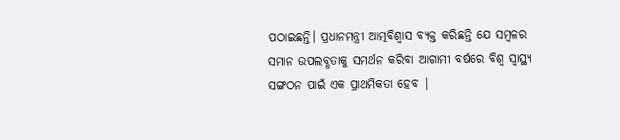ପଠାଇଛନ୍ତି। ପ୍ରଧାନମନ୍ତ୍ରୀ ଆତ୍ମବିଶ୍ୱାସ ବ୍ୟକ୍ତ କରିଛନ୍ତି ଯେ ସମ୍ବଳର ସମାନ ଉପଲବ୍ଧତାକୁ ସମର୍ଥନ କରିବା ଆଗାମୀ ବର୍ଷରେ ବିଶ୍ବ ସ୍ବାସ୍ଥ୍ୟ ସଙ୍ଗଠନ ପାଇଁ ଏକ ପ୍ରାଥମିକତା ହେବ |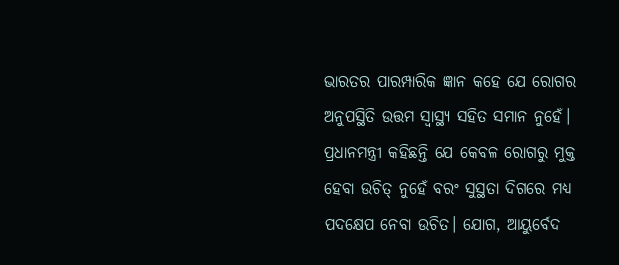ଭାରତର ପାରମ୍ପାରିକ ଜ୍ଞାନ କହେ ଯେ ରୋଗର ଅନୁପସ୍ଥିତି ଉତ୍ତମ ସ୍ୱାସ୍ଥ୍ୟ ସହିତ ସମାନ ନୁହେଁ। ପ୍ରଧାନମନ୍ତ୍ରୀ କହିଛନ୍ତି ଯେ କେବଳ ରୋଗରୁ ମୁକ୍ତ ହେବା ଉଚିତ୍ ନୁହେଁ ବରଂ ସୁସ୍ଥତା ଦିଗରେ ମଧ୍ୟ ପଦକ୍ଷେପ ନେବା ଉଚିତ। ଯୋଗ, ଆୟୁର୍ବେଦ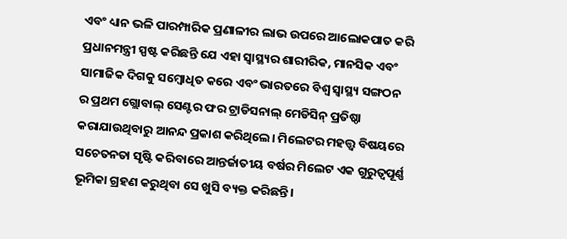ଏବଂ ଧ୍ୟାନ ଭଳି ପାରମ୍ପାରିକ ପ୍ରଣାଳୀର ଲାଭ ଉପରେ ଆଲୋକପାତ କରି ପ୍ରଧାନମନ୍ତ୍ରୀ ସ୍ପଷ୍ଟ କରିଛନ୍ତି ଯେ ଏହା ସ୍ୱାସ୍ଥ୍ୟର ଶାରୀରିକ, ମାନସିକ ଏବଂ ସାମାଜିକ ଦିଗକୁ ସମ୍ବୋଧିତ କରେ ଏବଂ ଭାରତରେ ବିଶ୍ବ ସ୍ବାସ୍ଥ୍ୟ ସଙ୍ଗଠନ ର ପ୍ରଥମ ଗ୍ଲୋବାଲ୍ ସେଣ୍ଟର ଫର ଟ୍ରାଡିସନାଲ୍‌ ମେଡିସିନ୍ ପ୍ରତିଷ୍ଠା କରାଯାଉଥିବାରୁ ଆନନ୍ଦ ପ୍ରକାଶ କରିଥିଲେ। ମିଲେଟର ମହତ୍ତ୍ବ ବିଷୟରେ ସଚେତନତା ସୃଷ୍ଟି କରିବାରେ ଆନ୍ତର୍ଜାତୀୟ ବର୍ଷର ମିଲେଟ ଏକ ଗୁରୁତ୍ୱପୂର୍ଣ୍ଣ ଭୂମିକା ଗ୍ରହଣ କରୁଥିବା ସେ ଖୁସି ବ୍ୟକ୍ତ କରିଛନ୍ତି।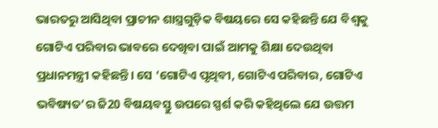ଭାରତରୁ ଆସିଥିବା ପ୍ରାଚୀନ ଶାସ୍ତ୍ରଗୁଡ଼ିକ ବିଷୟରେ ସେ କହିଛନ୍ତି ଯେ ବିଶ୍ୱକୁ ଗୋଟିଏ ପରିବାର ଭାବରେ ଦେଖିବା ପାଇଁ ଆମକୁ ଶିକ୍ଷା ଦେଉଥିବା ପ୍ରଧାନମନ୍ତ୍ରୀ କହିଛନ୍ତି। ସେ ‘ଗୋଟିଏ ପୃଥିବୀ, ଗୋଟିଏ ପରିବାର, ଗୋଟିଏ ଭବିଷ୍ୟତ’ର ଜି20 ବିଷୟବସ୍ତୁ ଉପରେ ସ୍ପର୍ଶ କରି କହିଥିଲେ ଯେ ଉତ୍ତମ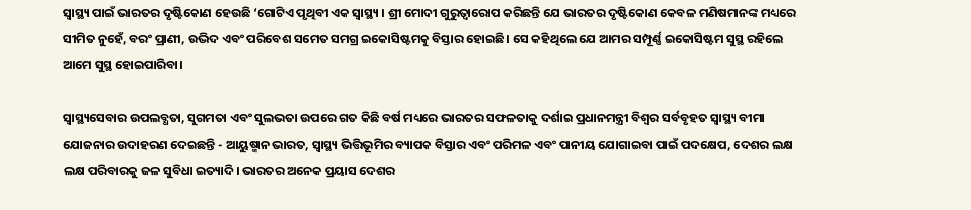ସ୍ୱାସ୍ଥ୍ୟ ପାଇଁ ଭାରତର ଦୃଷ୍ଟିକୋଣ ହେଉଛି ‘ଗୋଟିଏ ପୃଥିବୀ ଏକ ସ୍ୱାସ୍ଥ୍ୟ । ଶ୍ରୀ ମୋଦୀ ଗୁରୁତ୍ୱାରୋପ କରିଛନ୍ତି ଯେ ଭାରତର ଦୃଷ୍ଟିକୋଣ କେବଳ ମଣିଷମାନଙ୍କ ମଧ୍ୟରେ ସୀମିତ ନୁହେଁ, ବରଂ ପ୍ରାଣୀ, ଉଦ୍ଭିଦ ଏବଂ ପରିବେଶ ସମେତ ସମଗ୍ର ଇକୋସିଷ୍ଟମକୁ ବିସ୍ତାର ହୋଇଛି। ସେ କହିଥିଲେ ଯେ ଆମର ସମ୍ପୂର୍ଣ୍ଣ ଇକୋସିଷ୍ଟମ ସୁସ୍ଥ ରହିଲେ ଆମେ ସୁସ୍ଥ ହୋଇପାରିବା।

ସ୍ୱାସ୍ଥ୍ୟସେବାର ଉପଲବ୍ଧତା, ସୁଗମତା ଏବଂ ସୁଲଭତା ଉପରେ ଗତ କିଛି ବର୍ଷ ମଧ୍ୟରେ ଭାରତର ସଫଳତାକୁ ଦର୍ଶାଇ ପ୍ରଧାନମନ୍ତ୍ରୀ ବିଶ୍ୱର ସର୍ବବୃହତ ସ୍ୱାସ୍ଥ୍ୟ ବୀମା ଯୋଜନାର ଉଦାହରଣ ଦେଇଛନ୍ତି - ଆୟୁଷ୍ମାନ ଭାରତ, ସ୍ୱାସ୍ଥ୍ୟ ଭିତ୍ତିଭୂମିର ବ୍ୟାପକ ବିସ୍ତାର ଏବଂ ପରିମଳ ଏବଂ ପାନୀୟ ଯୋଗାଇବା ପାଇଁ ପଦକ୍ଷେପ, ଦେଶର ଲକ୍ଷ ଲକ୍ଷ ପରିବାରକୁ ଜଳ ସୁବିଧା ଇତ୍ୟାଦି। ଭାରତର ଅନେକ ପ୍ରୟାସ ଦେଶର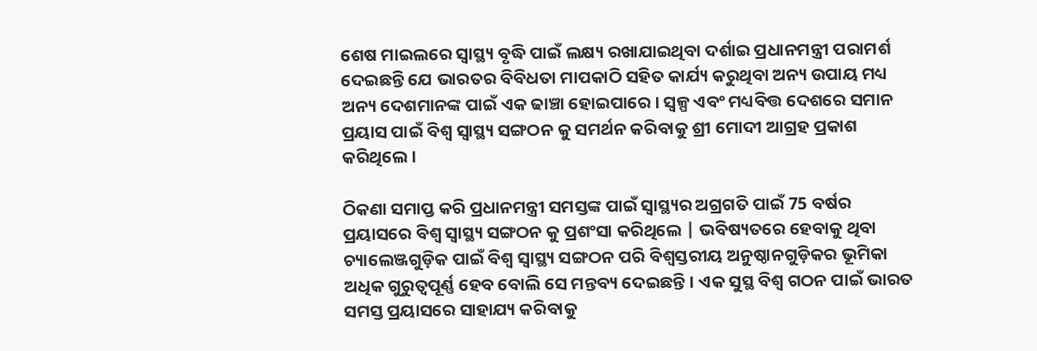ଶେଷ ମାଇଲରେ ସ୍ୱାସ୍ଥ୍ୟ ବୃଦ୍ଧି ପାଇଁ ଲକ୍ଷ୍ୟ ରଖାଯାଇଥିବା ଦର୍ଶାଇ ପ୍ରଧାନମନ୍ତ୍ରୀ ପରାମର୍ଶ ଦେଇଛନ୍ତି ଯେ ଭାରତର ବିବିଧତା ମାପକାଠି ସହିତ କାର୍ଯ୍ୟ କରୁଥିବା ଅନ୍ୟ ଉପାୟ ମଧ୍ୟ ଅନ୍ୟ ଦେଶମାନଙ୍କ ପାଇଁ ଏକ ଢାଞ୍ଚା ହୋଇପାରେ। ସ୍ୱଳ୍ପ ଏବଂ ମଧ୍ୟବିତ୍ତ ଦେଶରେ ସମାନ ପ୍ରୟାସ ପାଇଁ ବିଶ୍ବ ସ୍ବାସ୍ଥ୍ୟ ସଙ୍ଗଠନ କୁ ସମର୍ଥନ କରିବାକୁ ଶ୍ରୀ ମୋଦୀ ଆଗ୍ରହ ପ୍ରକାଶ କରିଥିଲେ।

ଠିକଣା ସମାପ୍ତ କରି ପ୍ରଧାନମନ୍ତ୍ରୀ ସମସ୍ତଙ୍କ ପାଇଁ ସ୍ୱାସ୍ଥ୍ୟର ଅଗ୍ରଗତି ପାଇଁ 75 ବର୍ଷର ପ୍ରୟାସରେ ବିଶ୍ବ ସ୍ବାସ୍ଥ୍ୟ ସଙ୍ଗଠନ କୁ ପ୍ରଶଂସା କରିଥିଲେ | ଭବିଷ୍ୟତରେ ହେବାକୁ ଥିବା ଚ୍ୟାଲେଞ୍ଜଗୁଡ଼ିକ ପାଇଁ ବିଶ୍ବ ସ୍ବାସ୍ଥ୍ୟ ସଙ୍ଗଠନ ପରି ବିଶ୍ୱସ୍ତରୀୟ ଅନୁଷ୍ଠାନଗୁଡ଼ିକର ଭୂମିକା ଅଧିକ ଗୁରୁତ୍ୱପୂର୍ଣ୍ଣ ହେବ ବୋଲି ସେ ମନ୍ତବ୍ୟ ଦେଇଛନ୍ତି। ଏକ ସୁସ୍ଥ ବିଶ୍ବ ଗଠନ ପାଇଁ ଭାରତ ସମସ୍ତ ପ୍ରୟାସରେ ସାହାଯ୍ୟ କରିବାକୁ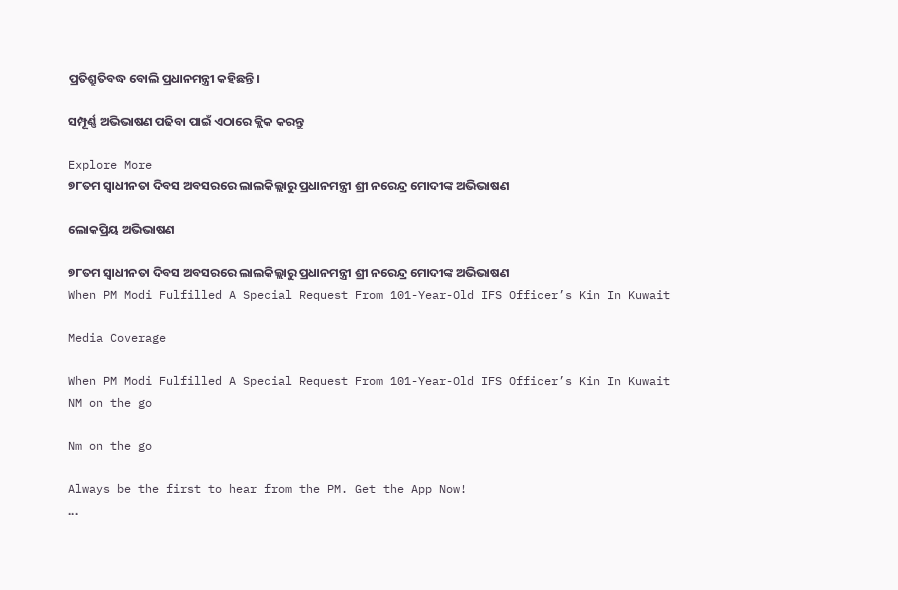ପ୍ରତିଶ୍ରୁତିବଦ୍ଧ ବୋଲି ପ୍ରଧାନମନ୍ତ୍ରୀ କହିଛନ୍ତି।

ସମ୍ପୂର୍ଣ୍ଣ ଅଭିଭାଷଣ ପଢିବା ପାଇଁ ଏଠାରେ କ୍ଲିକ କରନ୍ତୁ

Explore More
୭୮ତମ ସ୍ୱାଧୀନତା ଦିବସ ଅବସରରେ ଲାଲକିଲ୍ଲାରୁ ପ୍ରଧାନମନ୍ତ୍ରୀ ଶ୍ରୀ ନରେନ୍ଦ୍ର ମୋଦୀଙ୍କ ଅଭିଭାଷଣ

ଲୋକପ୍ରିୟ ଅଭିଭାଷଣ

୭୮ତମ ସ୍ୱାଧୀନତା ଦିବସ ଅବସରରେ ଲାଲକିଲ୍ଲାରୁ ପ୍ରଧାନମନ୍ତ୍ରୀ ଶ୍ରୀ ନରେନ୍ଦ୍ର ମୋଦୀଙ୍କ ଅଭିଭାଷଣ
When PM Modi Fulfilled A Special Request From 101-Year-Old IFS Officer’s Kin In Kuwait

Media Coverage

When PM Modi Fulfilled A Special Request From 101-Year-Old IFS Officer’s Kin In Kuwait
NM on the go

Nm on the go

Always be the first to hear from the PM. Get the App Now!
...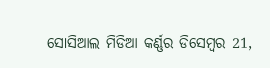ସୋସିଆଲ ମିଡିଆ କର୍ଣ୍ଣର ଡିସେମ୍ବର 21,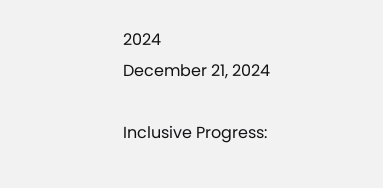2024
December 21, 2024

Inclusive Progress: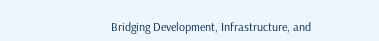Bridging Development, Infrastructure, and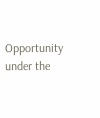Opportunity under the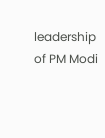leadership of PM Modi